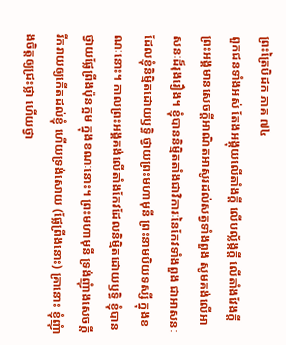ព្រះត្រៃបិដក ភាគ ៧៤
ពួកជនទាំងអស់ តែងអង្គុយលើតាំងក្តី លើបល្ល័ង្កក្តី លើតាំងវែងក្តី ព្រះអង្គមានសេចក្តីអាណិតអាសូរដល់សត្វទាំងពួង សូមគង់លើអាសនៈដ៏រុងរឿង។ ខ្ញុំបាននិម្មិតតាំងជាវិការៈនៃកែវទាំងពួង ជាអាសនៈដែលខ្ញុំនិម្មិតដោយឫទ្ធិ ថ្វាយព្រះមហាមុនី ព្រះនាមបិយទស្សី ក្នុងខណៈនោះ។ កាលព្រះអង្គគង់លើតាំងកែវដែលនិម្មិតដោយឫទ្ធិ ខ្ញុំបានថ្វាយផ្លែព្រីងប៉ុនក្អម ក្នុងខណៈនោះ។ ព្រះមហាមុនី ទ្រង់ញុំាងសេចក្តីរីករាយឲ្យកើតដល់ខ្ញុំ ហើយទ្រង់សោយ (ផ្លែព្រីងនោះ) គ្រានោះ ខ្ញុំញុំាងចិត្តឲ្យជ្រះថ្លា ហើយថ្វា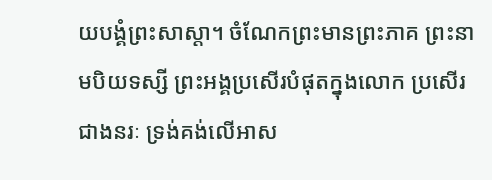យបង្គំព្រះសាស្តា។ ចំណែកព្រះមានព្រះភាគ ព្រះនាមបិយទស្សី ព្រះអង្គប្រសើរបំផុតក្នុងលោក ប្រសើរជាងនរៈ ទ្រង់គង់លើអាស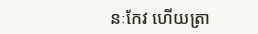នៈកែវ ហើយត្រា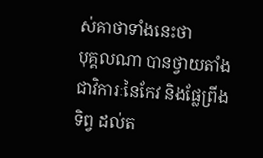ស់គាថាទាំងនេះថា
បុគ្គលណា បានថ្វាយតាំងជាវិការៈនៃកែវ និងផ្លែព្រីងទិព្វ ដល់ត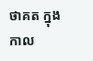ថាគត ក្នុងកាល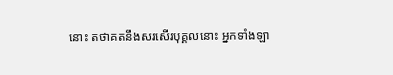នោះ តថាគតនឹងសរសើរបុគ្គលនោះ អ្នកទាំងឡា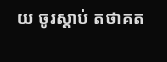យ ចូរស្តាប់ តថាគត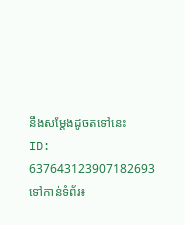នឹងសម្តែងដូចតទៅនេះ
ID: 637643123907182693
ទៅកាន់ទំព័រ៖